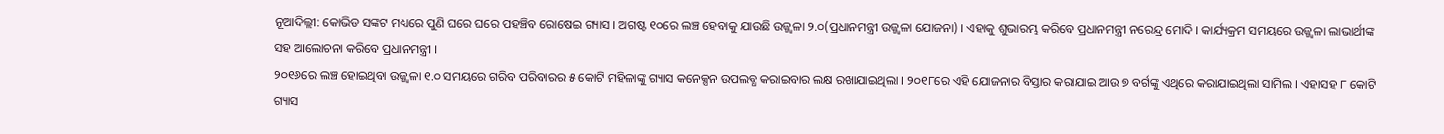ନୂଆଦିଲ୍ଲୀ: କୋଭିଡ ସଙ୍କଟ ମଧ୍ୟରେ ପୁଣି ଘରେ ଘରେ ପହଞ୍ଚିବ ରୋଷେଇ ଗ୍ୟାସ । ଅଗଷ୍ଟ ୧୦ରେ ଲଞ୍ଚ ହେବାକୁ ଯାଉଛି ଉଜ୍ଜ୍ବଳା ୨.୦(ପ୍ରଧାନମନ୍ତ୍ରୀ ଉଜ୍ଜ୍ବଳା ଯୋଜନା) । ଏହାକୁ ଶୁଭାରମ୍ଭ କରିବେ ପ୍ରଧାନମନ୍ତ୍ରୀ ନରେନ୍ଦ୍ର ମୋଦି । କାର୍ଯ୍ୟକ୍ରମ ସମୟରେ ଉଜ୍ଜ୍ବଳା ଲାଭାର୍ଥୀଙ୍କ ସହ ଆଲୋଚନା କରିବେ ପ୍ରଧାନମନ୍ତ୍ରୀ ।
୨୦୧୬ରେ ଲଞ୍ଚ ହୋଇଥିବା ଉଜ୍ଜ୍ବଳା ୧.୦ ସମୟରେ ଗରିବ ପରିବାରର ୫ କୋଟି ମହିଳାଙ୍କୁ ଗ୍ୟାସ କନେକ୍ସନ ଉପଲବ୍ଧ କରାଇବାର ଲକ୍ଷ ରଖାଯାଇଥିଲା । ୨୦୧୮ରେ ଏହି ଯୋଜନାର ବିସ୍ତାର କରାଯାଇ ଆଉ ୭ ବର୍ଗଙ୍କୁ ଏଥିରେ କରାଯାଇଥିଲା ସାମିଲ । ଏହାସହ ୮ କୋଟି ଗ୍ୟାସ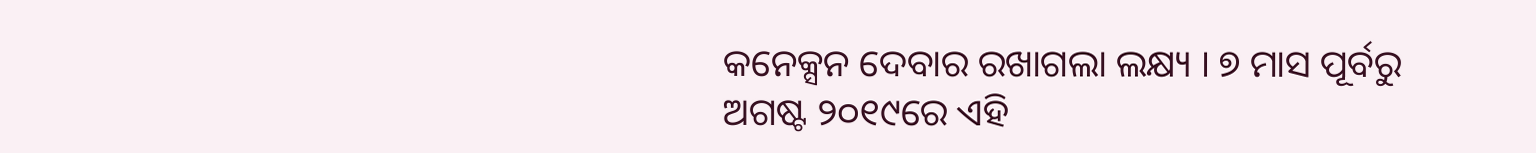କନେକ୍ସନ ଦେବାର ରଖାଗଲା ଲକ୍ଷ୍ୟ । ୭ ମାସ ପୂର୍ବରୁ ଅଗଷ୍ଟ ୨୦୧୯ରେ ଏହି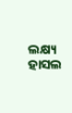ଲକ୍ଷ୍ୟ ହାସଲ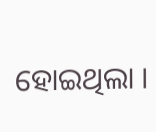ହୋଇଥିଲା ।